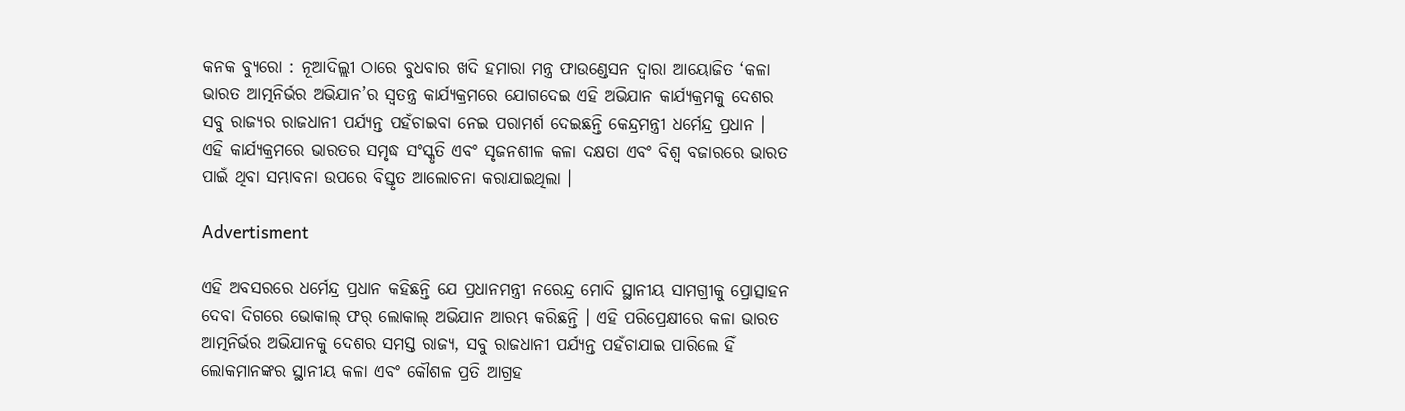କନକ ବ୍ୟୁରୋ : ନୂଆଦିଲ୍ଲୀ ଠାରେ ବୁଧବାର ଖଦି ହମାରା ମନ୍ତ୍ର ଫାଉଣ୍ଡେସନ ଦ୍ୱାରା ଆୟୋଜିତ ‘କଳା ଭାରତ ଆତ୍ମନିର୍ଭର ଅଭିଯାନ’ର ସ୍ୱତନ୍ତ୍ର କାର୍ଯ୍ୟକ୍ରମରେ ଯୋଗଦେଇ ଏହି ଅଭିଯାନ କାର୍ଯ୍ୟକ୍ରମକୁ ଦେଶର ସବୁ ରାଜ୍ୟର ରାଜଧାନୀ ପର୍ଯ୍ୟନ୍ତ ପହଁଚାଇବା ନେଇ ପରାମର୍ଶ ଦେଇଛନ୍ତି କେନ୍ଦ୍ରମନ୍ତ୍ରୀ ଧର୍ମେନ୍ଦ୍ର ପ୍ରଧାନ । ଏହି କାର୍ଯ୍ୟକ୍ରମରେ ଭାରତର ସମୃଦ୍ଧ ସଂସ୍କୃତି ଏବଂ ସୃଜନଶୀଳ କଳା ଦକ୍ଷତା ଏବଂ ବିଶ୍ୱ ବଜାରରେ ଭାରତ ପାଇଁ ଥିବା ସମ୍ଭାବନା ଉପରେ ବିସ୍ତୃତ ଆଲୋଚନା କରାଯାଇଥିଲା ।

Advertisment

ଏହି ଅବସରରେ ଧର୍ମେନ୍ଦ୍ର ପ୍ରଧାନ କହିଛନ୍ତି ଯେ ପ୍ରଧାନମନ୍ତ୍ରୀ ନରେନ୍ଦ୍ର ମୋଦି ସ୍ଥାନୀୟ ସାମଗ୍ରୀକୁ ପ୍ରୋତ୍ସାହନ ଦେବା ଦିଗରେ ଭୋକାଲ୍ ଫର୍ ଲୋକାଲ୍ ଅଭିଯାନ ଆରମ୍ଭ କରିଛନ୍ତି । ଏହି ପରିପ୍ରେକ୍ଷୀରେ କଳା ଭାରତ ଆତ୍ମନିର୍ଭର ଅଭିଯାନକୁ ଦେଶର ସମସ୍ତ ରାଜ୍ୟ, ସବୁ ରାଜଧାନୀ ପର୍ଯ୍ୟନ୍ତ ପହଁଚାଯାଇ ପାରିଲେ ହିଁ ଲୋକମାନଙ୍କର ସ୍ଥାନୀୟ କଳା ଏବଂ କୌଶଳ ପ୍ରତି ଆଗ୍ରହ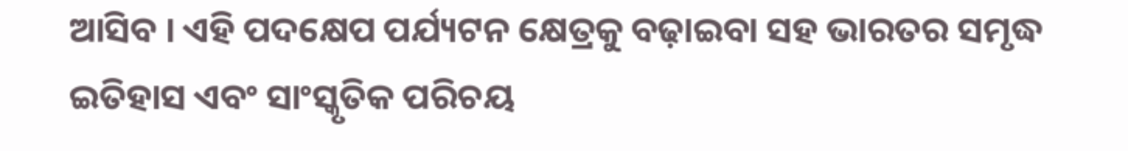ଆସିବ । ଏହି ପଦକ୍ଷେପ ପର୍ଯ୍ୟଟନ କ୍ଷେତ୍ରକୁ ବଢ଼ାଇବା ସହ ଭାରତର ସମୃଦ୍ଧ ଇତିହାସ ଏବଂ ସାଂସ୍କୃତିକ ପରିଚୟ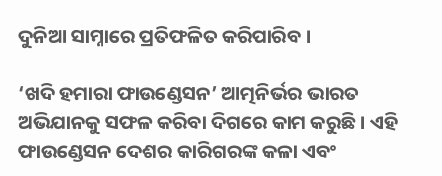ଦୁନିଆ ସାମ୍ନାରେ ପ୍ରତିଫଳିତ କରିପାରିବ ।

‘ଖଦି ହମାରା ଫାଉଣ୍ଡେସନ’ ଆତ୍ମନିର୍ଭର ଭାରତ ଅଭିଯାନକୁ ସଫଳ କରିବା ଦିଗରେ କାମ କରୁଛି । ଏହି ଫାଉଣ୍ଡେସନ ଦେଶର କାରିଗରଙ୍କ କଳା ଏବଂ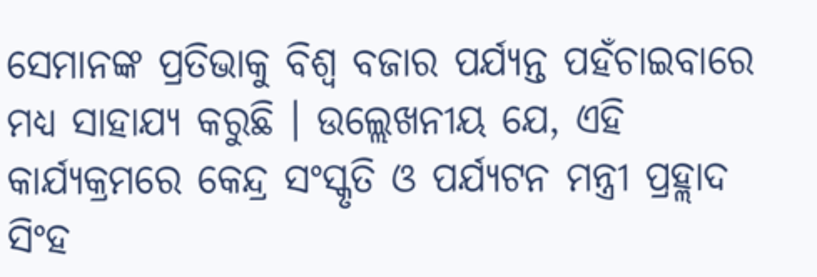ସେମାନଙ୍କ ପ୍ରତିଭାକୁ ବିଶ୍ୱ ବଜାର ପର୍ଯ୍ୟନ୍ତ ପହଁଚାଇବାରେ ମଧ୍ୟ ସାହାଯ୍ୟ କରୁଛି । ଉଲ୍ଲେଖନୀୟ ଯେ, ଏହି କାର୍ଯ୍ୟକ୍ରମରେ କେନ୍ଦ୍ର ସଂସ୍କୃତି ଓ ପର୍ଯ୍ୟଟନ ମନ୍ତ୍ରୀ ପ୍ରହ୍ଲାଦ ସିଂହ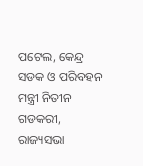ପଟେଲ, କେନ୍ଦ୍ର ସଡକ ଓ ପରିବହନ ମନ୍ତ୍ରୀ ନିତୀନ ଗଡକରୀ, ରାଜ୍ୟସଭା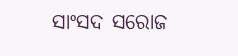ସାଂସଦ ସରୋଜ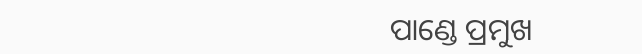ପାଣ୍ଡେ ପ୍ରମୁଖ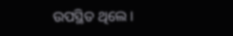ଉପସ୍ଥିତ ଥିଲେ ।